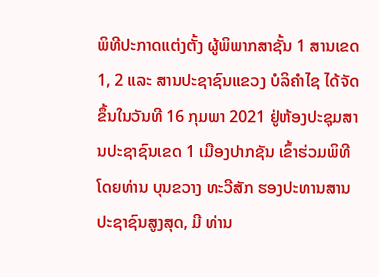ພິທີປະກາດແຕ່ງຕັ້ງ ຜູ້ພິພາກສາຊັ້ນ 1 ສານເຂດ 1, 2 ແລະ ສານປະຊາຊົນແຂວງ ບໍລິຄຳໄຊ ໄດ້ຈັດຂຶ້ນໃນວັນທີ 16 ກຸມພາ 2021 ຢູ່ຫ້ອງປະຊຸມສານປະຊາຊົນເຂດ 1 ເມືອງປາກຊັນ ເຂົ້າຮ່ວມພິທີໂດຍທ່ານ ບຸນຂວາງ ທະວີສັກ ຮອງປະທານສານປະຊາຊົນສູງສຸດ, ມີ ທ່ານ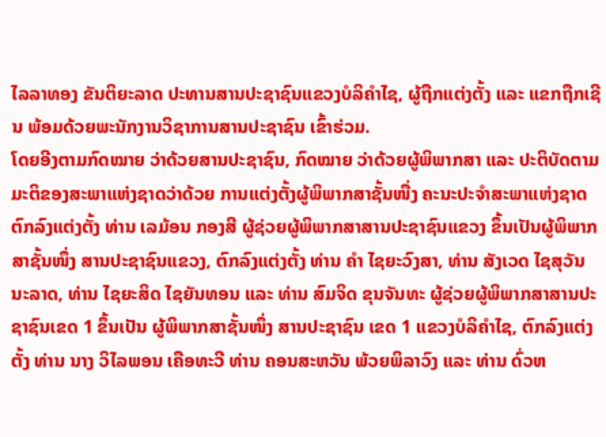ໄລລາທອງ ຂັນຕິຍະລາດ ປະທານສານປະຊາຊົນແຂວງບໍລິຄຳໄຊ, ຜູ້ຖືກແຕ່ງຕັ້ງ ແລະ ແຂກຖືກເຊີນ ພ້ອມດ້ວຍພະນັກງານວິຊາການສານປະຊາຊົນ ເຂົ້າຮ່ວມ.
ໂດຍອີງຕາມກົດໝາຍ ວ່າດ້ວຍສານປະຊາຊົນ, ກົດໝາຍ ວ່າດ້ວຍຜູ້ພິພາກສາ ແລະ ປະຕິບັດຕາມມະຕິຂອງສະພາແຫ່ງຊາດວ່າດ້ວຍ ການແຕ່ງຕັ້ງຜູ້ພິພາກສາຊັ້ນໜື່ງ ຄະນະປະຈຳສະພາແຫ່ງຊາດຕົກລົງແຕ່ງຕັ້ງ ທ່ານ ເລມ້ອນ ກອງສີ ຜູ້ຊ່ວຍຜູ້ພິພາກສາສານປະຊາຊົນແຂວງ ຂຶ້ນເປັນຜູ້ພິພາກສາຊັ້ນໜຶ່ງ ສານປະຊາຊົນແຂວງ, ຕົກລົງແຕ່ງຕັ້ງ ທ່ານ ຄຳ ໄຊຍະວົງສາ, ທ່ານ ສັງເວດ ໄຊສຸວັນນະລາດ, ທ່ານ ໄຊຍະສິດ ໄຊຍັນທອນ ແລະ ທ່ານ ສົມຈິດ ຂຸນຈັນທະ ຜູ້ຊ່ວຍຜູ້ພິພາກສາສານປະຊາຊົນເຂດ 1 ຂຶ້ນເປັນ ຜູ້ພິພາກສາຊັ້ນໜຶ່ງ ສານປະຊາຊົນ ເຂດ 1 ແຂວງບໍລິຄຳໄຊ, ຕົກລົງແຕ່ງຕັ້ງ ທ່ານ ນາງ ວິໄລພອນ ເຄືອທະວີ ທ່ານ ຄອນສະຫວັນ ພ້ວຍພິລາວົງ ແລະ ທ່ານ ດົ່ວຫ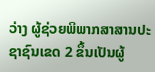ວ່າງ ຜູ້ຊ່ວຍພິພາກສາສານປະຊາຊົນເຂດ 2 ຂຶ້ນເປັນຜູ້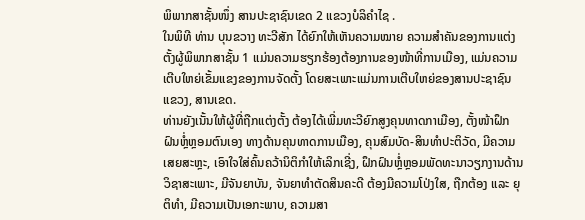ພິພາກສາຊັ້ນໜຶ່ງ ສານປະຊາຊົນເຂດ 2 ແຂວງບໍລິຄຳໄຊ .
ໃນພິທີ ທ່ານ ບຸນຂວາງ ທະວີສັກ ໄດ້ຍົກໃຫ້ເຫັນຄວາມໝາຍ ຄວາມສຳຄັນຂອງການແຕ່ງຕັ້ງຜູ້ພິພາກສາຊັ້ນ 1 ແມ່ນຄວາມຮຽກຮ້ອງຕ້ອງການຂອງໜ້າທີ່ການເມືອງ, ແມ່ນຄວາມເຕີບໃຫຍ່ເຂັ້ມແຂງຂອງການຈັດຕັ້ງ ໂດຍສະເພາະແມ່ນການເຕີບໃຫຍ່ຂອງສານປະຊາຊົນແຂວງ, ສານເຂດ.
ທ່ານຍັງເນັ້ນໃຫ້ຜູ້ທີ່ຖືກແຕ່ງຕັ້ງ ຕ້ອງໄດ້ເພີ່ມທະວີຍົກສູງຄຸນທາດກາເມືອງ, ຕັ້ງໜ້າຝຶກຝົນຫຼໍ່ຫຼອມຕົນເອງ ທາງດ້ານຄຸນທາດການເມືອງ, ຄຸນສົມບັດ-ສິນທຳປະຕິວັດ, ມີຄວາມເສຍສະຫຼະ, ເອົາໃຈໃສ່ຄົ້ນຄວ້ານິຕິກຳໃຫ້ເລິກເຊີ່ງ, ຝຶກຝົນຫຼໍ່ຫຼອມພັດທະນາວຽກງານດ້ານວິຊາສະເພາະ, ມີຈັນຍາບັນ, ຈັນຍາທຳຕັດສິນຄະດີ ຕ້ອງມີຄວາມໂປ່ງໃສ, ຖືກຕ້ອງ ແລະ ຍຸຕິທໍາ, ມີຄວາມເປັນເອກະພາບ, ຄວາມສາ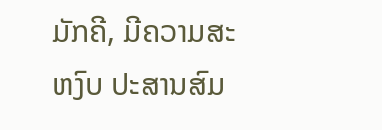ມັກຄີ, ມີຄວາມສະຫງົບ ປະສານສົມ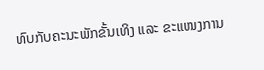ທົບກັບຄະນະພັກຂັ້ນເທິງ ແລະ ຂະແໜງການ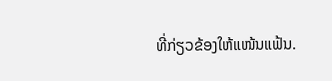ທີ່ກ່ຽວຂ້ອງໃຫ້ແໜ້ນແຟ້ນ.